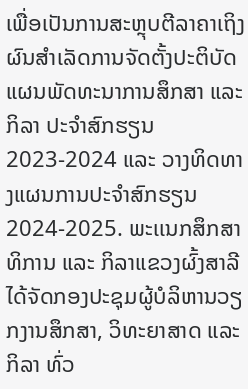ເພື່ອເປັນການສະຫຼຸບຕີລາຄາເຖິງຜົນສໍາເລັດການຈັດຕັ້ງປະຕິບັດ ແຜນພັດທະນາການສຶກສາ ແລະ ກິລາ ປະຈໍາສົກຮຽນ 2023-2024 ແລະ ວາງທິດທາງແຜນການປະຈໍາສົກຮຽນ 2024-2025. ພະເເນກສຶກສາທິການ ແລະ ກິລາແຂວງຜົ້ງສາລີໄດ້ຈັດກອງປະຊຸມຜູ້ບໍລິຫານວຽກງານສຶກສາ, ວິທະຍາສາດ ແລະ ກິລາ ທົ່ວ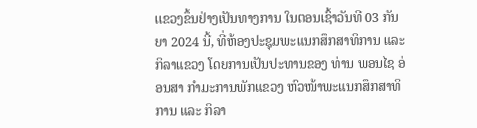ເເຂວງຂຶ້ນຢ່າງເປັນທາງການ ໃນຕອນເຊົ້າວັນທີ 03 ກັນຍາ 2024 ນີ້, ທີ່ຫ້ອງປະຊຸມພະແນກສຶກສາທິການ ແລະ ກິລາແຂວງ ໂດຍການເປັນປະທານຂອງ ທ່ານ ພອນໄຊ ອ່ອນສາ ກໍາມະການພັກແຂວງ ຫົວໜ້າພະແນກສຶກສາທິການ ແລະ ກິລາ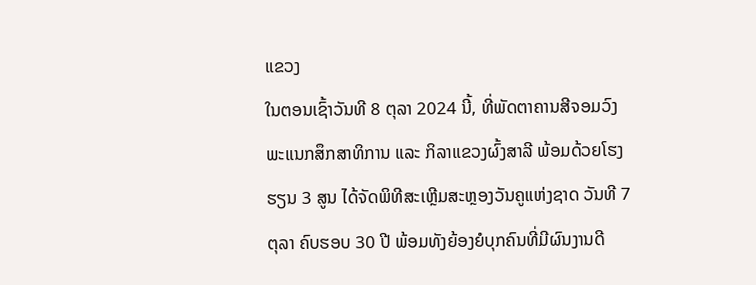ແຂວງ
ໃນຕອນເຊົ້າວັນທີ 8 ຕຸລາ 2024 ນີ້, ທີ່ພັດຕາຄານສີຈອມວົງ ພະແນກສຶກສາທິການ ແລະ ກິລາແຂວງຜົ້ງສາລີ ພ້ອມດ້ວຍໂຮງຮຽນ 3 ສູນ ໄດ້ຈັດພິທີສະເຫຼີມສະຫຼອງວັນຄູແຫ່ງຊາດ ວັນທີ 7 ຕຸລາ ຄົບຮອບ 30 ປີ ພ້ອມທັງຍ້ອງຍໍບຸກຄົນທີ່ມີຜົນງານດີ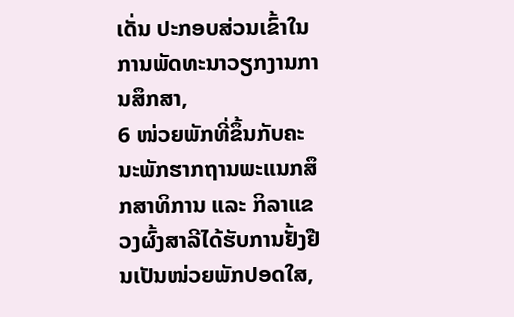ເດັ່ນ ປະກອບສ່ວນເຂົ້າໃນການພັດທະນາວຽກງານການສຶກສາ,
6 ໜ່ວຍພັກທີ່ຂຶ້ນກັບຄະນະພັກຮາກຖານພະແນກສຶກສາທິການ ແລະ ກິລາແຂວງຜົ້ງສາລີໄດ້ຮັບການຢັ້ງຢືນເປັນໜ່ວຍພັກປອດໃສ,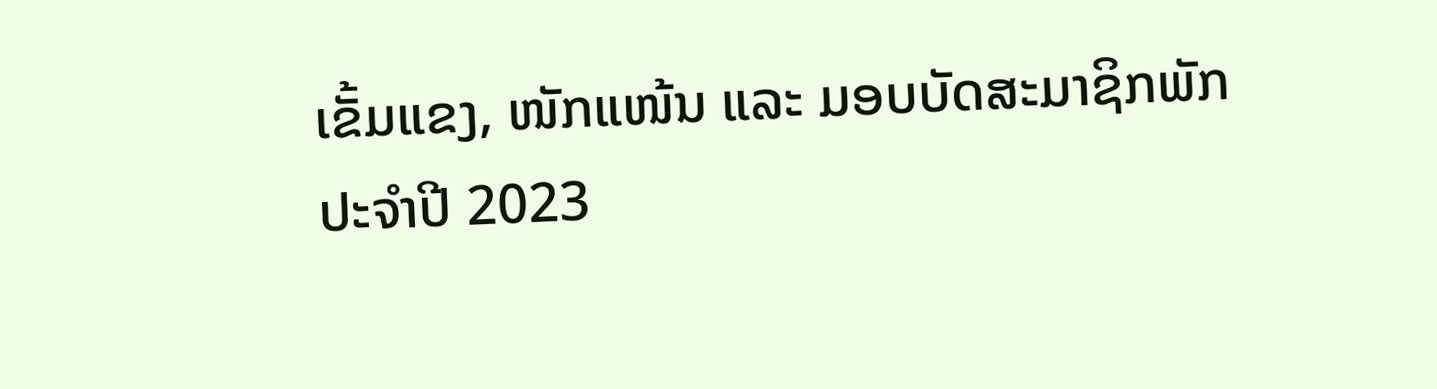ເຂັ້ມແຂງ, ໜັກແໜ້ນ ແລະ ມອບບັດສະມາຊິກພັກ
ປະຈໍາປີ 2023